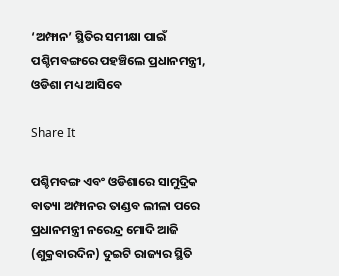‘ଅମ୍ଫାନ’ ସ୍ଥିତିର ସମୀକ୍ଷା ପାଇଁ ପଶ୍ଚିମବଙ୍ଗରେ ପହଞ୍ଚିଲେ ପ୍ରଧାନମନ୍ତ୍ରୀ, ଓଡିଶା ମଧ୍ୟ ଆସିବେ

Share It

ପଶ୍ଚିମବଙ୍ଗ ଏବଂ ଓଡିଶାରେ ସାମୁଦ୍ରିକ ବାତ୍ୟା ଅମ୍ଫାନର ତାଣ୍ଡବ ଲୀଳା ପରେ ପ୍ରଧାନମନ୍ତ୍ରୀ ନରେନ୍ଦ୍ର ମୋଦି ଆଜି (ଶୁକ୍ରବାରଦିନ) ଦୁଇଟି ରାଜ୍ୟର ସ୍ଥିତି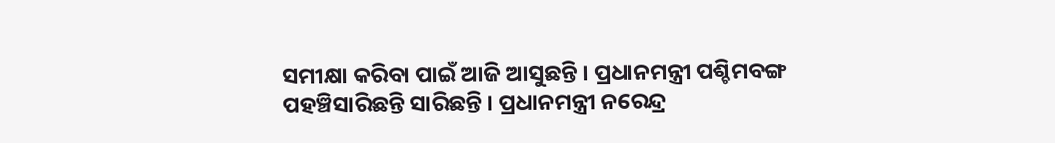ସମୀକ୍ଷା କରିବା ପାଇଁ ଆଜି ଆସୁଛନ୍ତି । ପ୍ରଧାନମନ୍ତ୍ରୀ ପଶ୍ଚିମବଙ୍ଗ ପହଞ୍ଚିସାରିଛନ୍ତି ସାରିଛନ୍ତି । ପ୍ରଧାନମନ୍ତ୍ରୀ ନରେନ୍ଦ୍ର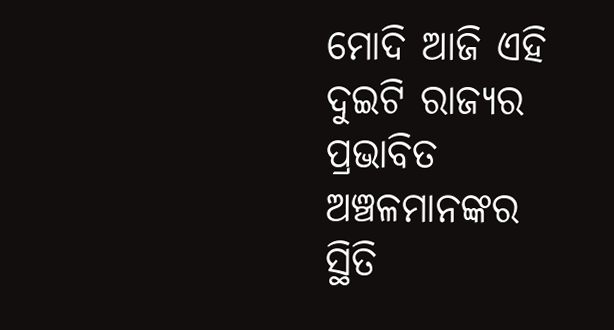ମୋଦି ଆଜି ଏହି ଦୁଇଟି ରାଜ୍ୟର ପ୍ରଭାବିତ ଅଞ୍ଚଳମାନଙ୍କର ସ୍ଥିତି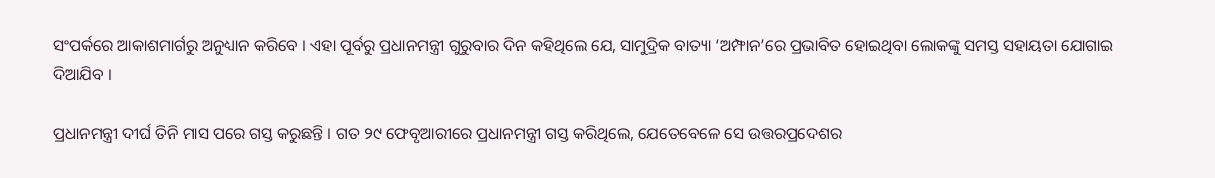ସଂପର୍କରେ ଆକାଶମାର୍ଗରୁ ଅନୁଧ୍ୟାନ କରିବେ । ଏହା ପୂର୍ବରୁ ପ୍ରଧାନମନ୍ତ୍ରୀ ଗୁରୁବାର ଦିନ କହିଥିଲେ ଯେ, ସାମୁଦ୍ରିକ ବାତ୍ୟା ‘ଅମ୍ଫାନ’ରେ ପ୍ରଭାବିତ ହୋଇଥିବା ଲୋକଙ୍କୁ ସମସ୍ତ ସହାୟତା ଯୋଗାଇ ଦିଆଯିବ ।

ପ୍ରଧାନମନ୍ତ୍ରୀ ଦୀର୍ଘ ତିନି ମାସ ପରେ ଗସ୍ତ କରୁଛନ୍ତି । ଗତ ୨୯ ଫେବୃଆରୀରେ ପ୍ରଧାନମନ୍ତ୍ରୀ ଗସ୍ତ କରିଥିଲେ, ଯେତେବେଳେ ସେ ଉତ୍ତରପ୍ରଦେଶର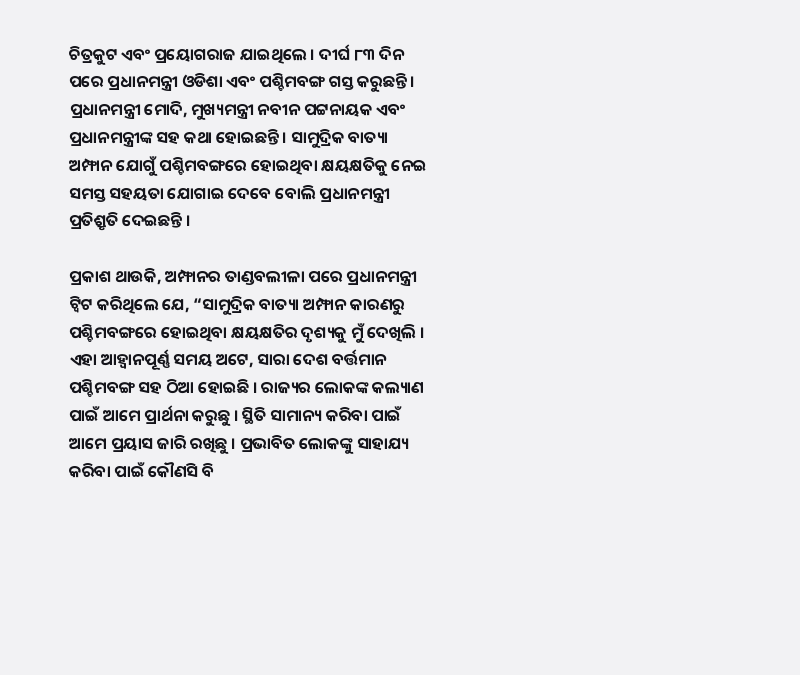ଚିତ୍ରକୁଟ ଏବଂ ପ୍ରୟୋଗରାଜ ଯାଇଥିଲେ । ଦୀର୍ଘ ୮୩ ଦିନ ପରେ ପ୍ରଧାନମନ୍ତ୍ରୀ ଓଡିଶା ଏବଂ ପଶ୍ଚିମବଙ୍ଗ ଗସ୍ତ କରୁଛନ୍ତି ।
ପ୍ରଧାନମନ୍ତ୍ରୀ ମୋଦି, ମୁଖ୍ୟମନ୍ତ୍ରୀ ନବୀନ ପଟ୍ଟନାୟକ ଏବଂ ପ୍ରଧାନମନ୍ତ୍ରୀଙ୍କ ସହ କଥା ହୋଇଛନ୍ତି । ସାମୁଦ୍ରିକ ବାତ୍ୟା ଅମ୍ଫାନ ଯୋଗୁଁ ପଶ୍ଚିମବଙ୍ଗରେ ହୋଇଥିବା କ୍ଷୟକ୍ଷତିକୁ ନେଇ ସମସ୍ତ ସହୟତା ଯୋଗାଇ ଦେବେ ବୋଲି ପ୍ରଧାନମନ୍ତ୍ରୀ ପ୍ରତିଶ୍ରୃତି ଦେଇଛନ୍ତି ।

ପ୍ରକାଶ ଥାଉକି, ଅମ୍ଫାନର ତାଣ୍ଡବଲୀଳା ପରେ ପ୍ରଧାନମନ୍ତ୍ରୀ ଟ୍ୱିଟ କରିଥିଲେ ଯେ, “ସାମୁଦ୍ରିକ ବାତ୍ୟା ଅମ୍ଫାନ କାରଣରୁ ପଶ୍ଚିମବଙ୍ଗରେ ହୋଇଥିବା କ୍ଷୟକ୍ଷତିର ଦୃଶ୍ୟକୁ ମୁଁ ଦେଖିଲି । ଏହା ଆହ୍ୱାନପୂର୍ଣ୍ଣ ସମୟ ଅଟେ, ସାରା ଦେଶ ବର୍ତ୍ତମାନ ପଶ୍ଚିମବଙ୍ଗ ସହ ଠିଆ ହୋଇଛି । ରାଜ୍ୟର ଲୋକଙ୍କ କଲ୍ୟାଣ ପାଇଁ ଆମେ ପ୍ରାର୍ଥନା କରୁଛୁ । ସ୍ଥିତି ସାମାନ୍ୟ କରିବା ପାଇଁ ଆମେ ପ୍ରୟାସ ଜାରି ରଖିଛୁ । ପ୍ରଭାବିତ ଲୋକଙ୍କୁ ସାହାଯ୍ୟ କରିବା ପାଇଁ କୌଣସି ବି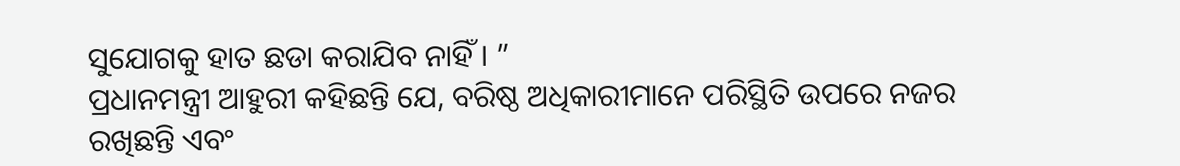ସୁଯୋଗକୁ ହାତ ଛଡା କରାଯିବ ନାହିଁ । ”
ପ୍ରଧାନମନ୍ତ୍ରୀ ଆହୁରୀ କହିଛନ୍ତି ଯେ, ବରିଷ୍ଠ ଅଧିକାରୀମାନେ ପରିସ୍ଥିତି ଉପରେ ନଜର ରଖିଛନ୍ତି ଏବଂ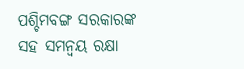ପଶ୍ଚିମବଙ୍ଗ ସରକାରଙ୍କ ସହ ସମନ୍ୱୟ ରକ୍ଷା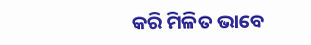କରି ମିଳିତ ଭାବେ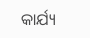କାର୍ଯ୍ୟ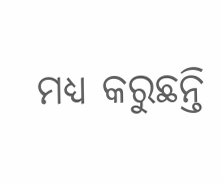ମଧ୍ୟ କରୁଛନ୍ତି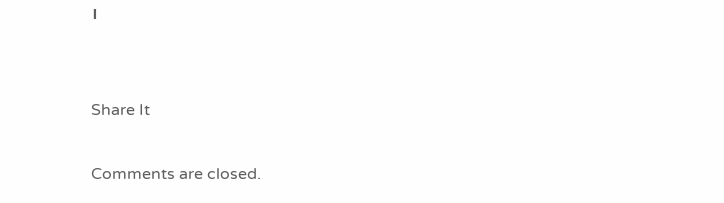।


Share It

Comments are closed.